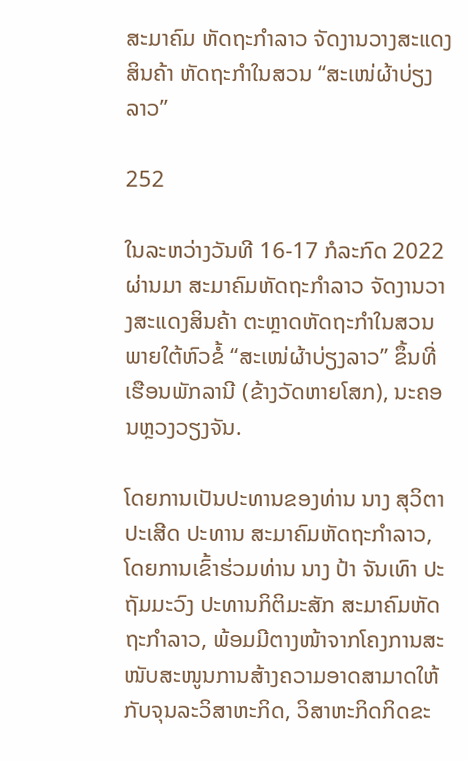ສະມາຄົມ ຫັດຖະກຳລາວ ຈັດງານວາງສະແດງສິນຄ້າ ຫັດຖະກຳໃນສວນ “ສະເໜ່ຜ້າບ່ຽງລາວ”

252

ໃນລະຫວ່າງວັນທີ 16-17 ກໍລະກົດ 2022 ຜ່ານມາ ສະມາຄົມຫັດຖະກຳລາວ ຈັດງານວາງສະແດງສິນຄ້າ ຕະຫຼາດຫັດຖະກຳໃນສວນ ພາຍໃຕ້ຫົວຂໍ້ “ສະເໜ່ຜ້າບ່ຽງລາວ” ຂຶ້ນທີ່ ເຮືອນພັກລານີ (ຂ້າງວັດຫາຍໂສກ), ນະຄອນຫຼວງວຽງຈັນ.

ໂດຍການເປັນປະທານຂອງທ່ານ ນາງ ສຸວິຕາ ປະເສີດ ປະທານ ສະມາຄົມຫັດຖະກຳລາວ, ໂດຍການເຂົ້າຮ່ວມທ່ານ ນາງ ປ້າ ຈັນເທົາ ປະຖັມມະວົງ ປະທານກິຕິມະສັກ ສະມາຄົມຫັດຖະກຳລາວ, ພ້ອມມີຕາງໜ້າຈາກໂຄງການສະໜັບສະໜູນການສ້າງຄວາມອາດສາມາດໃຫ້ກັບຈຸນລະວິສາຫະກິດ, ວິສາຫະກິດກິດຂະ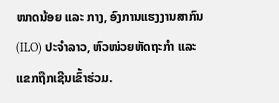ໜາດນ້ອຍ ແລະ ກາງ, ອົງການແຮງງານສາກົນ (ILO) ປະຈໍາລາວ, ຫົວໜ່ວຍຫັດຖະກຳ ແລະ ແຂກຖືກເຊີນເຂົ້າຮ່ວມ.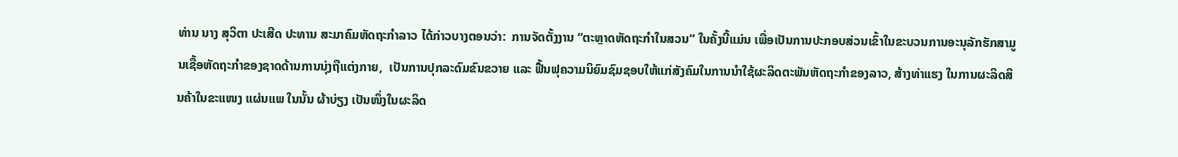ທ່ານ ນາງ ສຸວິຕາ ປະເສີດ ປະທານ ສະມາຄົມຫັດຖະກຳລາວ ໄດ້ກ່າວບາງຕອນວ່າ:  ການຈັດຕັ້ງງານ “ຕະຫຼາດຫັດຖະກໍາໃນສວນ” ໃນຄັ້ງນີ້ແມ່ນ ເພື່ອເປັນການປະກອບສ່ວນເຂົ້າໃນຂະບວນການອະນຸລັກຮັກສາມູນເຊື້ອຫັດຖະກຳຂອງຊາດດ້ານການນຸ່ງຖືແຕ່ງກາຍ,  ເປັນການປຸກລະດົມຂົນຂວາຍ ແລະ ຟື້ນຟຸຄວາມນິຍົມຊົມຊອບໃຫ້ແກ່ສັງຄົມໃນການນໍາໃຊ້ຜະລິດຕະພັນຫັດຖະກຳຂອງລາວ, ສ້າງທ່າແຮງ ໃນການຜະລິດສິນຄ້າໃນຂະແໜງ ແຜ່ນແພ ໃນນັ້ນ ຜ້າບ່ຽງ ເປັນໜຶ່ງໃນຜະລິດ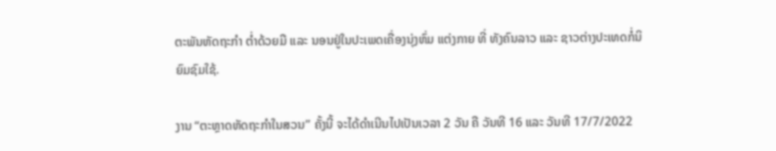ຕະພັນຫັດຖະກໍາ ຕໍ່າດ້ວຍມື ແລະ ນອນຢູ່ໃນປະເພດເຄື່ອງນຸ່ງຫົ່ມ ແຕ່ງກາຍ ທີ່ ທັງຄົນລາວ ແລະ ຊາວຕ່າງປະເທດກໍ່ນິຍົມຊົມໃຊ້.

ງານ “ຕະຫຼາດຫັດຖະກໍາໃນສວນ” ຄັ້ງນີ້ ຈະໄດ້ດໍາເນີນໄປເປັນເວລາ 2 ວັນ ຄື ວັນທີ 16 ແລະ ວັນທີ 17/7/2022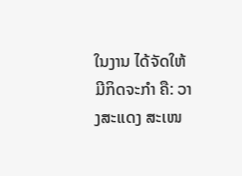ໃນງານ ໄດ້ຈັດໃຫ້ມີກິດຈະກໍາ ຄື: ວາງສະແດງ ສະເໜ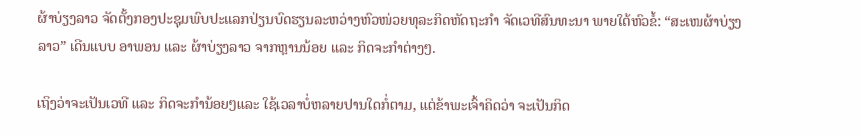ຜ້າບ່ຽງລາວ ຈັດຕັ້ງກອງປະຊຸມພົບປະແລກປ່ຽນບົດຮຽນລະຫວ່າງຫົວໜ່ວຍທຸລະກິດຫັດຖະກໍາ ຈັດເວທີສົນທະນາ ພາຍໃຕ້ຫົວຂໍ້: “ສະເໜຜ້າບ່ຽງລາວ” ເດີນແບບ ອາພອນ ແລະ ຜ້າບ່ຽງລາວ ຈາກຫຼານນ້ອຍ ແລະ ກິດຈະກໍາຕ່າງໆ.

ເຖິງວ່າຈະເປັນເວທີ ແລະ ກິດຈະກໍານ້ອຍໆແລະ ໃຊ້ເວລາບໍ່ຫລາຍປານໃດກໍ່ຕາມ, ແຕ່ຂ້າພະເຈົ້າຄິດວ່າ ຈະເປັນກິດ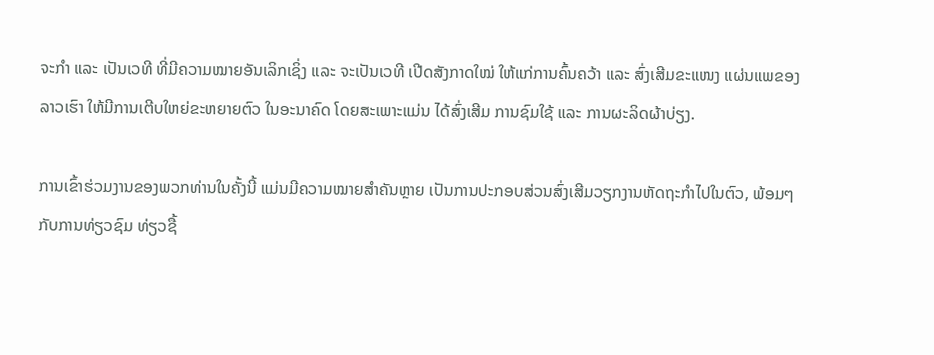ຈະກໍາ ແລະ ເປັນເວທີ ທີ່ມີຄວາມໝາຍອັນເລິກເຊິ່ງ ແລະ ຈະເປັນເວທີ ເປີດສັງກາດໃໝ່ ໃຫ້ແກ່ການຄົ້ນຄວ້າ ແລະ ສົ່ງເສີມຂະແໜງ ແຜ່ນແພຂອງລາວເຮົາ ໃຫ້ມີການເຕີບໃຫຍ່ຂະຫຍາຍຕົວ ໃນອະນາຄົດ ໂດຍສະເພາະແມ່ນ ໄດ້ສົ່ງເສີມ ການຊົມໃຊ້ ແລະ ການຜະລິດຜ້າບ່ຽງ.

ການເຂົ້າຮ່ວມງານຂອງພວກທ່ານໃນຄັ້ງນີ້ ແມ່ນມີຄວາມໝາຍສໍາຄັນຫຼາຍ ເປັນການປະກອບສ່ວນສົ່ງເສີມວຽກງານຫັດຖະກໍາໄປໃນຕົວ, ພ້ອມໆກັບການທ່ຽວຊົມ ທ່ຽວຊື້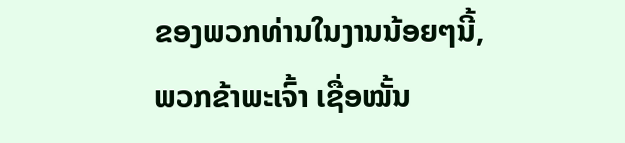ຂອງພວກທ່ານໃນງານນ້ອຍໆນີ້,  ພວກຂ້າພະເຈົ້າ ເຊື່ອໝັ້ນ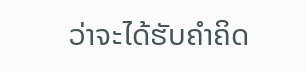ວ່າຈະໄດ້ຮັບຄໍາຄິດ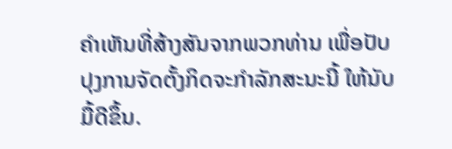ຄໍາເຫັນທີ່ສ້າງສັນຈາກພວກທ່ານ ເພື່ອປັບປຸງການຈັດຕັ້ງກິດຈະກໍາລັກສະນະນີ້ ໃຫ້ນັບມື້ດີຂຶ້ນ.